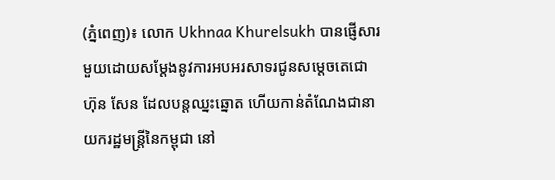(ភ្នំពេញ)៖ លោក Ukhnaa Khurelsukh បានផ្ញើសារមួយដោយសម្តែងនូវការអបអរសាទរជូនសម្តេចតេជោ ហ៊ុន សែន ដែលបន្តឈ្នះឆ្នោត ហើយកាន់តំណែងជានាយករដ្ឋមន្រ្តីនៃកម្ពុជា នៅ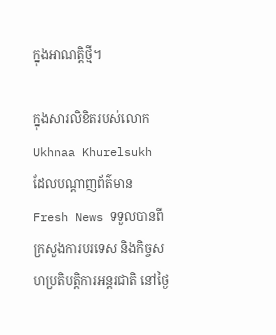ក្នុងអាណត្តិថ្មី។

ក្នុងសារលិខិតរបស់លោក Ukhnaa Khurelsukh ដែលបណ្តាញព័ត៌មាន Fresh News ទទួលបានពីក្រសួងការបរទេស និងកិច្ចសហប្រតិបត្តិការអន្តរជាតិ នៅថ្ងៃ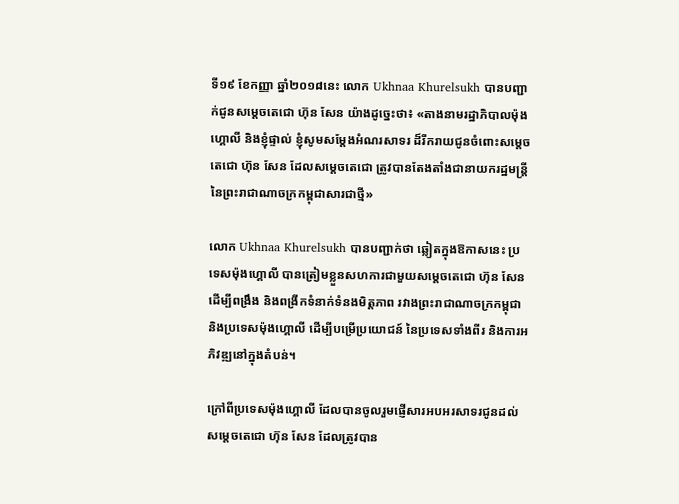ទី១៩ ខែកញ្ញា ឆ្នាំ២០១៨នេះ លោក Ukhnaa Khurelsukh បានបញ្ជាក់ជូនសម្តេចតេជោ ហ៊ុន សែន យ៉ាងដូច្នេះថា៖ «តាងនាមរដ្ឋាភិបាលម៉ុងហ្គោលី និងខ្ញុំផ្ទាល់ ខ្ញុំសូមសម្តែងអំណរសាទរ ដ៏រីករាយជូនចំពោះសម្តេចតេជោ ហ៊ុន សែន ដែលសម្តេចតេជោ ត្រូវបានតែងតាំងជានាយករដ្ឋមន្ត្រី នៃព្រះរាជាណាចក្រកម្ពុជាសារជាថ្មី»

លោក Ukhnaa Khurelsukh បានបញ្ជាក់ថា ឆ្លៀតក្នុងឱកាសនេះ ប្រទេសម៉ុងហ្គោលី បានត្រៀមខ្លួនសហការជាមួយសម្តេចតេជោ ហ៊ុន សែន ដើម្បីពង្រឹង និងពង្រីកទំនាក់ទំនងមិត្តភាព រវាងព្រះរាជាណាចក្រកម្ពុជា និងប្រទេសម៉ុងហ្គោលី ដើម្បីបម្រើប្រយោជន៍ នៃប្រទេសទាំងពីរ និងការអភិវឌ្ឍនៅក្នុងតំបន់។

ក្រៅពីប្រទេសម៉ុងហ្គោលី ដែលបានចូលរួមផ្ញើសារអបអរសាទរជូនដល់សម្តេចតេជោ ហ៊ុន សែន ដែលត្រូវបាន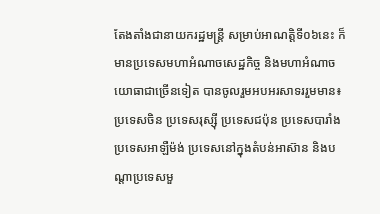តែងតាំងជានាយករដ្ឋមន្ត្រី សម្រាប់អាណត្តិទី០៦នេះ ក៏មានប្រទេសមហាអំណាចសេដ្ឋកិច្ច និងមហាអំណាចយោធាជាច្រើនទៀត បានចូលរួមអបអរសាទររួមមាន៖ ប្រទេសចិន ប្រទេសរុស្ស៊ី ប្រទេសជប៉ុន ប្រទេសបារាំង ប្រទេសអាឡឺម៉ង់ ប្រទេសនៅក្នុងតំបន់អាស៊ាន និងបណ្តាប្រទេសមួ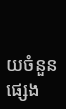យចំនួនផ្សេង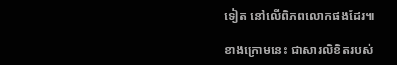ទៀត នៅលើពិភពលោកផងដែរ៕

ខាងក្រោមនេះ ជាសារលិខិតរបស់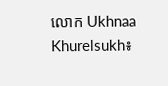លោក Ukhnaa Khurelsukh៖